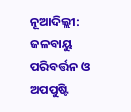ନୂଆଦିଲ୍ଲୀ: ଜଳବାୟୁ ପରିବର୍ତ୍ତନ ଓ ଅପପୁଷ୍ଟି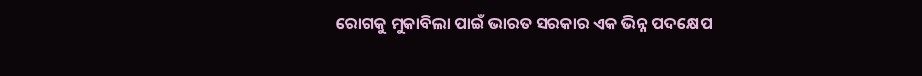ରୋଗକୁ ମୁକାବିଲା ପାଇଁ ଭାରତ ସରକାର ଏକ ଭିନ୍ନ ପଦକ୍ଷେପ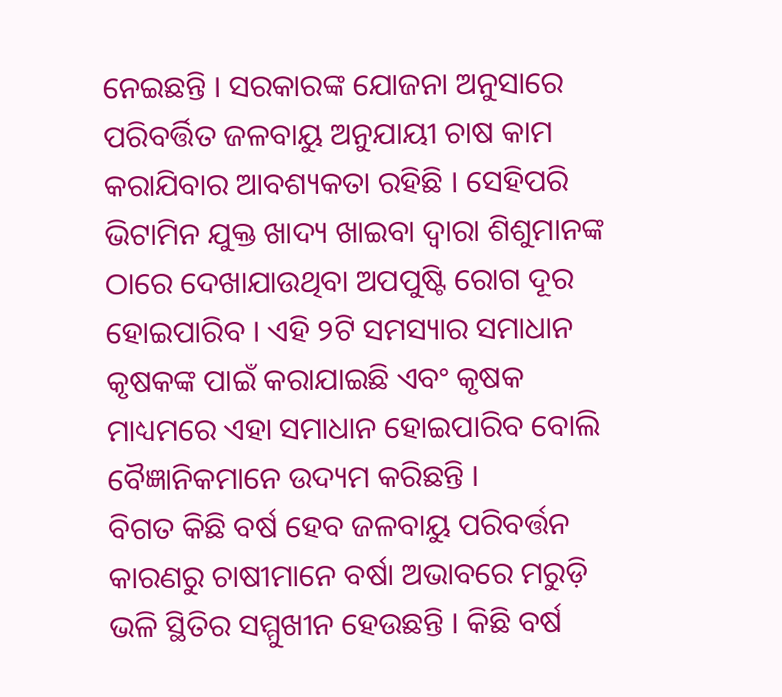ନେଇଛନ୍ତି । ସରକାରଙ୍କ ଯୋଜନା ଅନୁସାରେ ପରିବର୍ତ୍ତିତ ଜଳବାୟୁ ଅନୁଯାୟୀ ଚାଷ କାମ କରାଯିବାର ଆବଶ୍ୟକତା ରହିଛି । ସେହିପରି ଭିଟାମିନ ଯୁକ୍ତ ଖାଦ୍ୟ ଖାଇବା ଦ୍ୱାରା ଶିଶୁମାନଙ୍କ ଠାରେ ଦେଖାଯାଉଥିବା ଅପପୁଷ୍ଟି ରୋଗ ଦୂର ହୋଇପାରିବ । ଏହି ୨ଟି ସମସ୍ୟାର ସମାଧାନ କୃଷକଙ୍କ ପାଇଁ କରାଯାଇଛି ଏବଂ କୃଷକ ମାଧ୍ୟମରେ ଏହା ସମାଧାନ ହୋଇପାରିବ ବୋଲି ବୈଜ୍ଞାନିକମାନେ ଉଦ୍ୟମ କରିଛନ୍ତି ।
ବିଗତ କିଛି ବର୍ଷ ହେବ ଜଳବାୟୁ ପରିବର୍ତ୍ତନ କାରଣରୁ ଚାଷୀମାନେ ବର୍ଷା ଅଭାବରେ ମରୁଡ଼ି ଭଳି ସ୍ଥିତିର ସମ୍ମୁଖୀନ ହେଉଛନ୍ତି । କିଛି ବର୍ଷ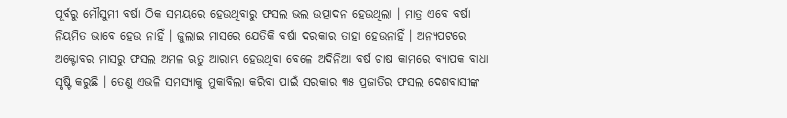ପୂର୍ବରୁ ମୌସୁମୀ ବର୍ଷା ଠିକ ସମୟରେ ହେଉଥିବାରୁ ଫସଲ ଭଲ ଉତ୍ପାଦନ ହେଉଥିଲା । ମାତ୍ର ଏବେ ବର୍ଷା ନିୟମିତ ଭାବେ ହେଉ ନାହିଁ । ଜୁଲାଇ ମାସରେ ଯେତିକି ବର୍ଷା ଦରକାର ତାହା ହେଉନାହିଁ । ଅନ୍ୟପଟରେ ଅକ୍ଟୋବର ମାସରୁ ଫସଲ ଅମଳ ଋତୁ ଆରାମ୍ଭ ହେଉଥିବା ବେଳେ ଅଦିନିଆ ବର୍ଷ ଚାଷ କାମରେ ବ୍ୟାପକ ବାଧା ସୃଷ୍ଟି କରୁଛି । ତେଣୁ ଏଭଳି ସମସ୍ୟାକୁ ମୁକାବିଲା କରିବା ପାଇଁ ସରକାର ୩୫ ପ୍ରଜାତିର ଫସଲ ଦେଶବାସୀଙ୍କ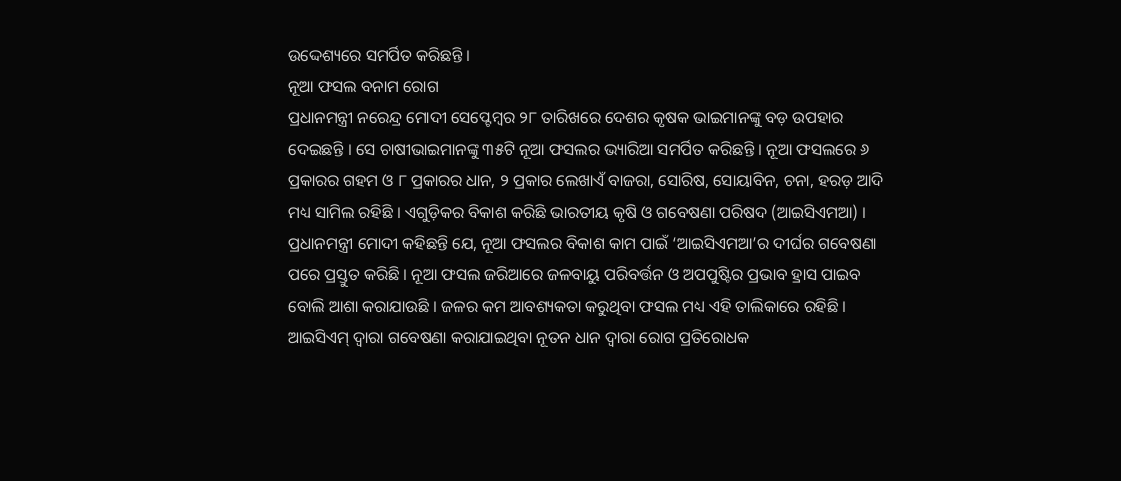ଉଦ୍ଦେଶ୍ୟରେ ସମର୍ପିତ କରିଛନ୍ତି ।
ନୂଆ ଫସଲ ବନାମ ରୋଗ
ପ୍ରଧାନମନ୍ତ୍ରୀ ନରେନ୍ଦ୍ର ମୋଦୀ ସେପ୍ଟେମ୍ବର ୨୮ ତାରିଖରେ ଦେଶର କୃଷକ ଭାଇମାନଙ୍କୁ ବଡ଼ ଉପହାର ଦେଇଛନ୍ତି । ସେ ଚାଷୀଭାଇମାନଙ୍କୁ ୩୫ଟି ନୂଆ ଫସଲର ଭ୍ୟାରିଆ ସମର୍ପିତ କରିଛନ୍ତି । ନୂଆ ଫସଲରେ ୬ ପ୍ରକାରର ଗହମ ଓ ୮ ପ୍ରକାରର ଧାନ, ୨ ପ୍ରକାର ଲେଖାଏଁ ବାଜରା, ସୋରିଷ, ସୋୟାବିନ, ଚନା, ହରଡ଼ ଆଦି ମଧ୍ୟ ସାମିଲ ରହିଛି । ଏଗୁଡ଼ିକର ବିକାଶ କରିଛି ଭାରତୀୟ କୃଷି ଓ ଗବେଷଣା ପରିଷଦ (ଆଇସିଏମଆ) । ପ୍ରଧାନମନ୍ତ୍ରୀ ମୋଦୀ କହିଛନ୍ତି ଯେ, ନୂଆ ଫସଲର ବିକାଶ କାମ ପାଇଁ ‘ଆଇସିଏମଆ’ର ଦୀର୍ଘର ଗବେଷଣା ପରେ ପ୍ରସ୍ତୁତ କରିଛି । ନୂଆ ଫସଲ ଜରିଆରେ ଜଳବାୟୁ ପରିବର୍ତ୍ତନ ଓ ଅପପୁଷ୍ଟିର ପ୍ରଭାବ ହ୍ରାସ ପାଇବ ବୋଲି ଆଶା କରାଯାଉଛି । ଜଳର କମ ଆବଶ୍ୟକତା କରୁଥିବା ଫସଲ ମଧ୍ୟ ଏହି ତାଲିକାରେ ରହିଛି । ଆଇସିଏମ୍ ଦ୍ୱାରା ଗବେଷଣା କରାଯାଇଥିବା ନୂତନ ଧାନ ଦ୍ୱାରା ରୋଗ ପ୍ରତିରୋଧକ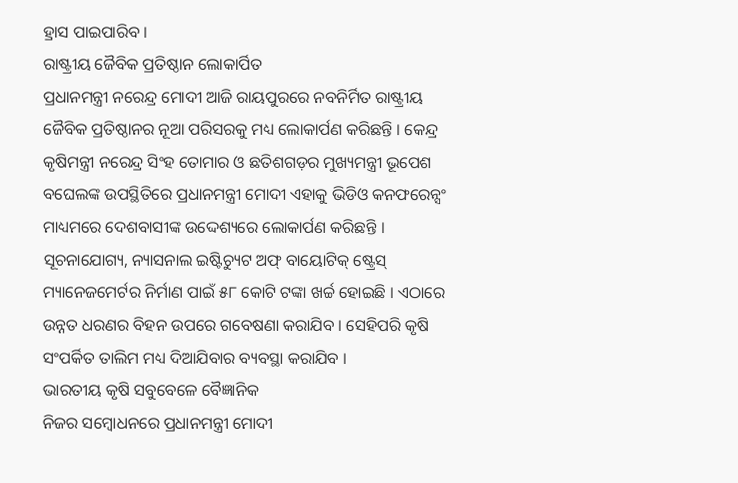ହ୍ରାସ ପାଇପାରିବ ।
ରାଷ୍ଟ୍ରୀୟ ଜୈବିକ ପ୍ରତିଷ୍ଠାନ ଲୋକାର୍ପିତ
ପ୍ରଧାନମନ୍ତ୍ରୀ ନରେନ୍ଦ୍ର ମୋଦୀ ଆଜି ରାୟପୁରରେ ନବନିର୍ମିତ ରାଷ୍ଟ୍ରୀୟ ଜୈବିକ ପ୍ରତିଷ୍ଠାନର ନୂଆ ପରିସରକୁ ମଧ୍ୟ ଲୋକାର୍ପଣ କରିଛନ୍ତି । କେନ୍ଦ୍ର କୃଷିମନ୍ତ୍ରୀ ନରେନ୍ଦ୍ର ସିଂହ ତୋମାର ଓ ଛତିଶଗଡ଼ର ମୁଖ୍ୟମନ୍ତ୍ରୀ ଭୂପେଶ ବଘେଲଙ୍କ ଉପସ୍ଥିତିରେ ପ୍ରଧାନମନ୍ତ୍ରୀ ମୋଦୀ ଏହାକୁ ଭିଡିଓ କନଫରେନ୍ସଂ ମାଧ୍ୟମରେ ଦେଶବାସୀଙ୍କ ଉଦ୍ଦେଶ୍ୟରେ ଲୋକାର୍ପଣ କରିଛନ୍ତି । ସୂଚନାଯୋଗ୍ୟ, ନ୍ୟାସନାଲ ଇଷ୍ଟିଚ୍ୟୁଟ ଅଫ୍ ବାୟୋଟିକ୍ ଷ୍ଟ୍ରେସ୍ ମ୍ୟାନେଜମେର୍ଟର ନିର୍ମାଣ ପାଇଁ ୫୮ କୋଟି ଟଙ୍କା ଖର୍ଚ୍ଚ ହୋଇଛି । ଏଠାରେ ଉନ୍ନତ ଧରଣର ବିହନ ଉପରେ ଗବେଷଣା କରାଯିବ । ସେହିପରି କୃଷି ସଂପର୍କିତ ତାଲିମ ମଧ୍ୟ ଦିଆଯିବାର ବ୍ୟବସ୍ଥା କରାଯିବ ।
ଭାରତୀୟ କୃଷି ସବୁବେଳେ ବୈଜ୍ଞାନିକ
ନିଜର ସମ୍ବୋଧନରେ ପ୍ରଧାନମନ୍ତ୍ରୀ ମୋଦୀ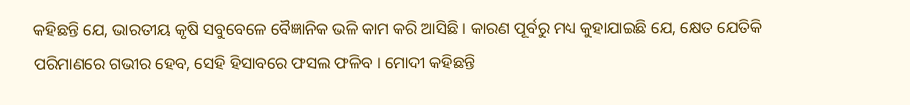କହିଛନ୍ତି ଯେ, ଭାରତୀୟ କୃଷି ସବୁବେଳେ ବୈଜ୍ଞାନିକ ଭଳି କାମ କରି ଆସିଛି । କାରଣ ପୂର୍ବରୁ ମଧ୍ୟ କୁହାଯାଇଛି ଯେ, କ୍ଷେତ ଯେତିକି ପରିମାଣରେ ଗଭୀର ହେବ, ସେହି ହିସାବରେ ଫସଲ ଫଳିବ । ମୋଦୀ କହିଛନ୍ତି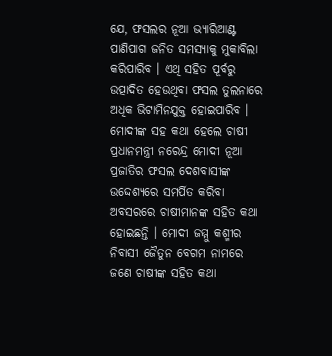ଯେ, ଫସଲର ନୂଆ ଭ୍ୟାରିଆଣ୍ଟ ପାଣିପାଗ ଜନିତ ସମସ୍ୟାକୁ ମୁକାବିଲା କରିପାରିବ । ଏଥି ସହିତ ପୂର୍ବରୁ ଉତ୍ପାଦିତ ହେଉଥିବା ଫସଲ ତୁଲନାରେ ଅଧିକ ଭିଟାମିନଯୁକ୍ତ ହୋଇପାରିବ ।
ମୋଦୀଙ୍କ ସହ କଥା ହେଲେ ଚାଷୀ
ପ୍ରଧାନମନ୍ତ୍ରୀ ନରେନ୍ଦ୍ର ମୋଦୀ ନୂଆ ପ୍ରଜାତିର ଫସଲ ଦେଶବାସୀଙ୍କ ଉଦ୍ଦେଶ୍ୟରେ ସମର୍ପିତ କରିବା ଅବସରରେ ଚାଷୀମାନଙ୍କ ସହିତ କଥା ହୋଇଛନ୍ତି । ମୋଦୀ ଜମ୍ମୁ କଶ୍ମୀର ନିବାସୀ ଜୈତୁନ ବେଗମ ନାମରେ ଜଣେ ଚାଷୀଙ୍କ ସହିତ କଥା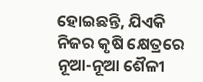ହୋଇଛନ୍ତି, ଯିଏକି ନିଜର କୃଷି କ୍ଷେତ୍ରରେ ନୂଆ-ନୂଆ ଶୈଳୀ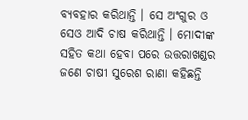ବ୍ୟବହାର କରିଥାନ୍ତି । ସେ ଅଂଗୁର ଓ ସେଓ ଆଦି ଚାଷ କରିଥାନ୍ତି । ମୋଦୀଙ୍କ ସହିତ କଥା ହେବା ପରେ ଉତ୍ତରାଖଣ୍ଡର ଜଣେ ଚାଷୀ ସୁରେଶ ରାଣା କହିଛନ୍ତି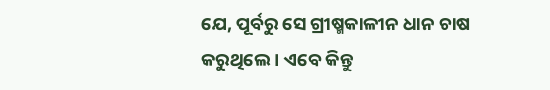ଯେ, ପୂର୍ବରୁ ସେ ଗ୍ରୀଷ୍ମକାଳୀନ ଧାନ ଚାଷ କରୁଥିଲେ । ଏବେ କିନ୍ତୁ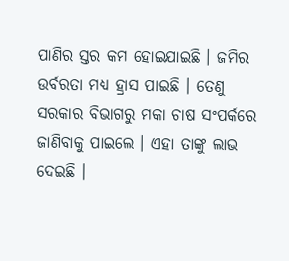ପାଣିର ସ୍ତର କମ ହୋଇଯାଇଛି । ଜମିର ଉର୍ବରତା ମଧ୍ୟ ହ୍ରାସ ପାଇଛି । ତେଣୁ ସରକାର ବିଭାଗରୁ ମକା ଚାଷ ସଂପର୍କରେ ଜାଣିବାକୁ ପାଇଲେ । ଏହା ତାଙ୍କୁ ଲାଭ ଦେଇଛି ।